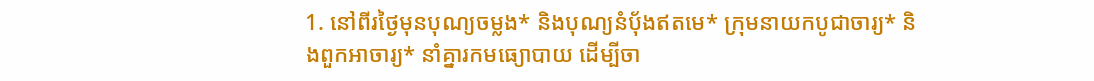1. នៅពីរថ្ងៃមុនបុណ្យចម្លង* និងបុណ្យនំប៉័ងឥតមេ* ក្រុមនាយកបូជាចារ្យ* និងពួកអាចារ្យ* នាំគ្នារកមធ្យោបាយ ដើម្បីចា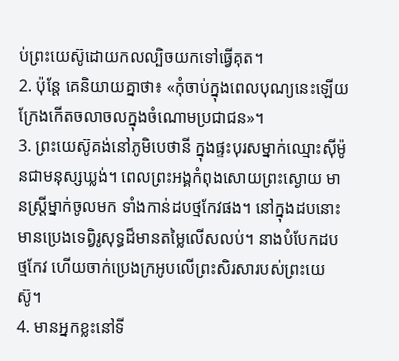ប់ព្រះយេស៊ូដោយកលល្បិចយកទៅធ្វើគុត។
2. ប៉ុន្តែ គេនិយាយគ្នាថា៖ «កុំចាប់ក្នុងពេលបុណ្យនេះឡើយ ក្រែងកើតចលាចលក្នុងចំណោមប្រជាជន»។
3. ព្រះយេស៊ូគង់នៅភូមិបេថានី ក្នុងផ្ទះបុរសម្នាក់ឈ្មោះស៊ីម៉ូនជាមនុស្សឃ្លង់។ ពេលព្រះអង្គកំពុងសោយព្រះស្ងោយ មានស្ត្រីម្នាក់ចូលមក ទាំងកាន់ដបថ្មកែវផង។ នៅក្នុងដបនោះមានប្រេងទេព្វិរូសុទ្ធដ៏មានតម្លៃលើសលប់។ នាងបំបែកដបថ្មកែវ ហើយចាក់ប្រេងក្រអូបលើព្រះសិរសារបស់ព្រះយេស៊ូ។
4. មានអ្នកខ្លះនៅទី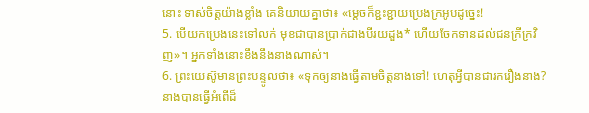នោះ ទាស់ចិត្តយ៉ាងខ្លាំង គេនិយាយគ្នាថា៖ «ម្ដេចក៏ខ្ជះខ្ជាយប្រេងក្រអូបដូច្នេះ!
5. បើយកប្រេងនេះទៅលក់ មុខជាបានប្រាក់ជាងបីរយដួង* ហើយចែកទានដល់ជនក្រីក្រវិញ»។ អ្នកទាំងនោះខឹងនឹងនាងណាស់។
6. ព្រះយេស៊ូមានព្រះបន្ទូលថា៖ «ទុកឲ្យនាងធ្វើតាមចិត្តនាងទៅ! ហេតុអ្វីបានជារករឿងនាង? នាងបានធ្វើអំពើដ៏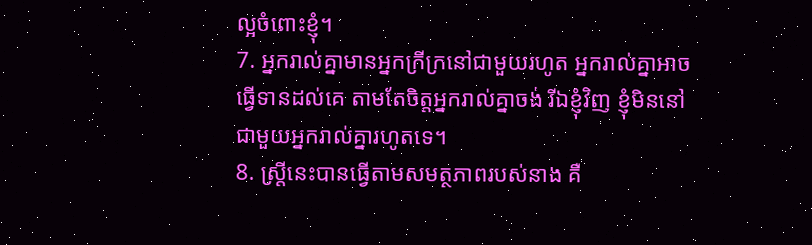ល្អចំពោះខ្ញុំ។
7. អ្នករាល់គ្នាមានអ្នកក្រីក្រនៅជាមួយរហូត អ្នករាល់គ្នាអាចធ្វើទានដល់គេ តាមតែចិត្តអ្នករាល់គ្នាចង់ រីឯខ្ញុំវិញ ខ្ញុំមិននៅជាមួយអ្នករាល់គ្នារហូតទេ។
8. ស្ត្រីនេះបានធ្វើតាមសមត្ថភាពរបស់នាង គឺ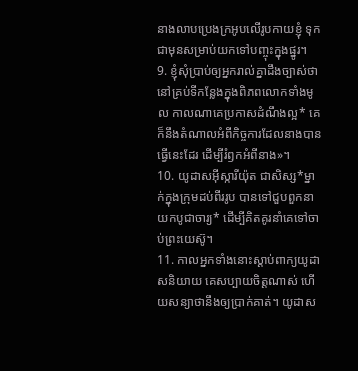នាងលាបប្រេងក្រអូបលើរូបកាយខ្ញុំ ទុកជាមុនសម្រាប់យកទៅបញ្ចុះក្នុងផ្នូរ។
9. ខ្ញុំសុំប្រាប់ឲ្យអ្នករាល់គ្នាដឹងច្បាស់ថា នៅគ្រប់ទីកន្លែងក្នុងពិភពលោកទាំងមូល កាលណាគេប្រកាសដំណឹងល្អ* គេក៏នឹងតំណាលអំពីកិច្ចការដែលនាងបានធ្វើនេះដែរ ដើម្បីរំឭកអំពីនាង»។
10. យូដាសអ៊ីស្ការីយ៉ុត ជាសិស្ស*ម្នាក់ក្នុងក្រុមដប់ពីររូប បានទៅជួបពួកនាយកបូជាចារ្យ* ដើម្បីគិតគូរនាំគេទៅចាប់ព្រះយេស៊ូ។
11. កាលអ្នកទាំងនោះស្ដាប់ពាក្យយូដាសនិយាយ គេសប្បាយចិត្តណាស់ ហើយសន្យាថានឹងឲ្យប្រាក់គាត់។ យូដាស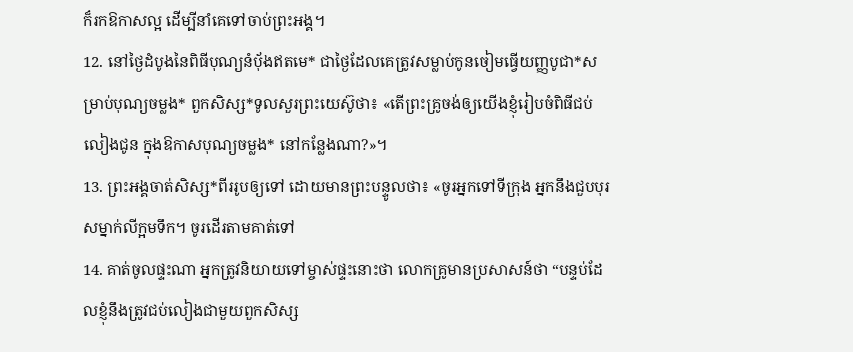ក៏រកឱកាសល្អ ដើម្បីនាំគេទៅចាប់ព្រះអង្គ។
12. នៅថ្ងៃដំបូងនៃពិធីបុណ្យនំប៉័ងឥតមេ* ជាថ្ងៃដែលគេត្រូវសម្លាប់កូនចៀមធ្វើយញ្ញបូជា*សម្រាប់បុណ្យចម្លង* ពួកសិស្ស*ទូលសួរព្រះយេស៊ូថា៖ «តើព្រះគ្រូចង់ឲ្យយើងខ្ញុំរៀបចំពិធីជប់លៀងជូន ក្នុងឱកាសបុណ្យចម្លង* នៅកន្លែងណា?»។
13. ព្រះអង្គចាត់សិស្ស*ពីររូបឲ្យទៅ ដោយមានព្រះបន្ទូលថា៖ «ចូរអ្នកទៅទីក្រុង អ្នកនឹងជួបបុរសម្នាក់លីក្អមទឹក។ ចូរដើរតាមគាត់ទៅ
14. គាត់ចូលផ្ទះណា អ្នកត្រូវនិយាយទៅម្ចាស់ផ្ទះនោះថា លោកគ្រូមានប្រសាសន៍ថា “បន្ទប់ដែលខ្ញុំនឹងត្រូវជប់លៀងជាមួយពួកសិស្ស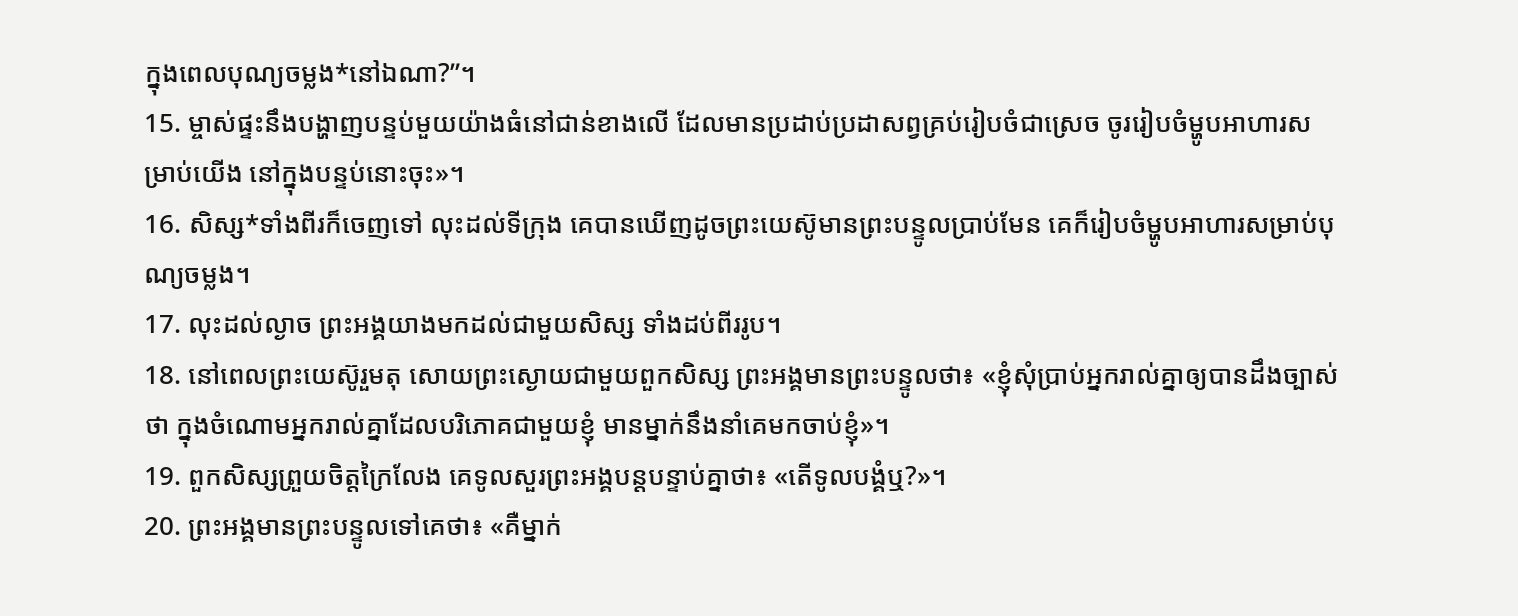ក្នុងពេលបុណ្យចម្លង*នៅឯណា?”។
15. ម្ចាស់ផ្ទះនឹងបង្ហាញបន្ទប់មួយយ៉ាងធំនៅជាន់ខាងលើ ដែលមានប្រដាប់ប្រដាសព្វគ្រប់រៀបចំជាស្រេច ចូររៀបចំម្ហូបអាហារសម្រាប់យើង នៅក្នុងបន្ទប់នោះចុះ»។
16. សិស្ស*ទាំងពីរក៏ចេញទៅ លុះដល់ទីក្រុង គេបានឃើញដូចព្រះយេស៊ូមានព្រះបន្ទូលប្រាប់មែន គេក៏រៀបចំម្ហូបអាហារសម្រាប់បុណ្យចម្លង។
17. លុះដល់ល្ងាច ព្រះអង្គយាងមកដល់ជាមួយសិស្ស ទាំងដប់ពីររូប។
18. នៅពេលព្រះយេស៊ូរួមតុ សោយព្រះស្ងោយជាមួយពួកសិស្ស ព្រះអង្គមានព្រះបន្ទូលថា៖ «ខ្ញុំសុំប្រាប់អ្នករាល់គ្នាឲ្យបានដឹងច្បាស់ថា ក្នុងចំណោមអ្នករាល់គ្នាដែលបរិភោគជាមួយខ្ញុំ មានម្នាក់នឹងនាំគេមកចាប់ខ្ញុំ»។
19. ពួកសិស្សព្រួយចិត្តក្រៃលែង គេទូលសួរព្រះអង្គបន្ដបន្ទាប់គ្នាថា៖ «តើទូលបង្គំឬ?»។
20. ព្រះអង្គមានព្រះបន្ទូលទៅគេថា៖ «គឺម្នាក់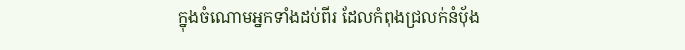ក្នុងចំណោមអ្នកទាំងដប់ពីរ ដែលកំពុងជ្រលក់នំប៉័ង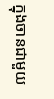ក្នុងចានជាមួយ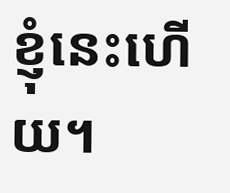ខ្ញុំនេះហើយ។